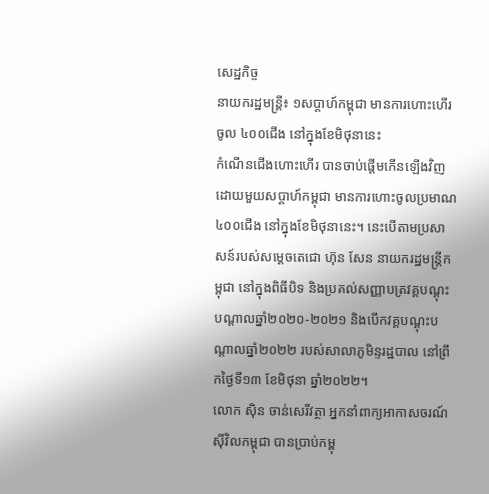សេដ្ឋកិច្ច
នាយករដ្ឋមន្រ្តី៖ ១សប្តាហ៍កម្ពុជា មានការហោះហើរចូល ៤០០ជើង នៅក្នុងខែមិថុនានេះ
កំណើនជើងហោះហើរ បានចាប់ផ្តើមកើនឡើងវិញ ដោយមួយសប្តាហ៍កម្ពុជា មានការហោះចូលប្រមាណ ៤០០ជើង នៅក្នុងខែមិថុនានេះ។ នេះបើតាមប្រសាសន៍របស់សម្តេចតេជោ ហ៊ុន សែន នាយករដ្ឋមន្រ្តីកម្ពុជា នៅក្នុងពិធីបិទ និងប្រគល់សញ្ញាបត្រវគ្គបណ្ដុះបណ្ដាលឆ្នាំ២០២០-២០២១ និងបើកវគ្គបណ្ដុះបណ្ដាលឆ្នាំ២០២២ របស់សាលាភូមិន្ទរដ្ឋបាល នៅព្រឹកថ្ងៃទី១៣ ខែមិថុនា ឆ្នាំ២០២២។
លោក ស៊ិន ចាន់សេរីវត្ថា អ្នកនាំពាក្យអាកាសចរណ៍ស៊ីវិលកម្ពុជា បានប្រាប់កម្ពុ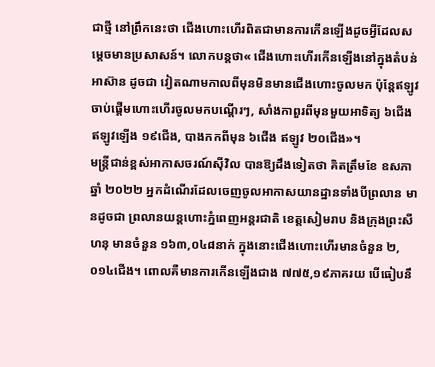ជាថ្មី នៅព្រឹកនេះថា ជើងហោះហើរពិតជាមានការកើនឡើងដូចអ្វីដែលសម្តេចមានប្រសាសន៍។ លោកបន្តថា« ជើងហោះហើរកើនឡើងនៅក្នុងតំបន់អាស៊ាន ដូចជា វៀតណាមកាលពីមុនមិនមានជើងហោះចូលមក ប៉ុន្តែឥឡូវចាប់ផ្តើមហោះហើរចូលមកបណ្តើរៗ, សាំងកាពួរពីមុនមួយអាទិត្យ ៦ជើង ឥឡូវឡើង ១៩ជើង, បាងកកពីមុន ៦ជើង ឥឡូវ ២០ជើង»។
មន្រ្តីជាន់ខ្ពស់អាកាសចរណ៍ស៊ីវិល បានឱ្យដឹងទៀតថា គិតត្រឹមខែ ឧសភា ឆ្នាំ ២០២២ អ្នកដំណើរដែលចេញចូលអាកាសយានដ្ឋានទាំងបីព្រលាន មានដូចជា ព្រលានយន្តហោះភ្នំពេញអន្តរជាតិ ខេត្តសៀមរាប និងក្រុងព្រះសីហនុ មានចំនួន ១៦៣,០៤៨នាក់ ក្នុងនោះជើងហោះហើរមានចំនួន ២,០១៤ជើង។ ពោលគឺមានការកើនឡើងជាង ៧៧៥,១៩ភាគរយ បើធៀបនឹ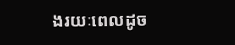ងរយៈពេលដូច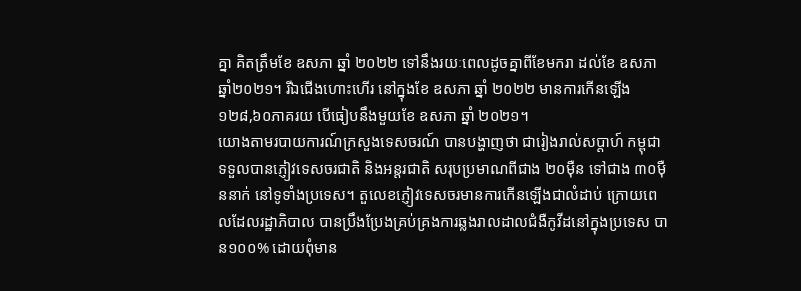គ្នា គិតត្រឹមខែ ឧសភា ឆ្នាំ ២០២២ ទៅនឹងរយៈពេលដូចគ្នាពីខែមករា ដល់ខែ ឧសភា ឆ្នាំ២០២១។ រីឯជើងហោះហើរ នៅក្នុងខែ ឧសភា ឆ្នាំ ២០២២ មានការកើនឡើង ១២៨,៦០ភាគរយ បើធៀបនឹងមួយខែ ឧសភា ឆ្នាំ ២០២១។
យោងតាមរបាយការណ៍ក្រសួងទេសចរណ៍ បានបង្ហាញថា ជារៀងរាល់សប្តាហ៍ កម្ពុជាទទួលបានភ្ញៀវទេសចរជាតិ និងអន្តរជាតិ សរុបប្រមាណពីជាង ២០ម៉ឺន ទៅជាង ៣០ម៉ឺននាក់ នៅទូទាំងប្រទេស។ តួលេខភ្ញៀវទេសចរមានការកើនឡើងជាលំដាប់ ក្រោយពេលដែលរដ្ឋាភិបាល បានប្រឹងប្រែងគ្រប់គ្រងការឆ្លងរាលដាលជំងឺកូវីដនៅក្នុងប្រទេស បាន១០០% ដោយពុំមាន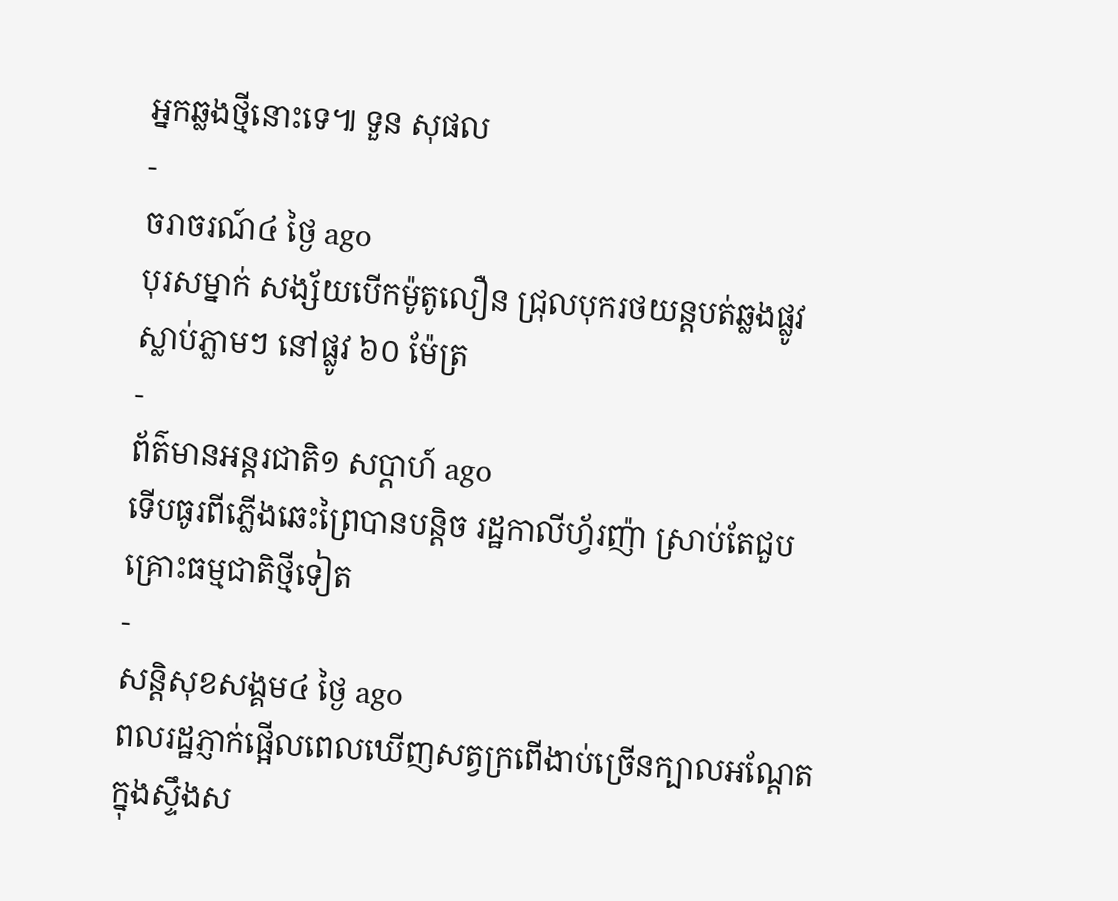អ្នកឆ្លងថ្មីនោះទេ៕ ទួន សុផល
-
ចរាចរណ៍៤ ថ្ងៃ ago
បុរសម្នាក់ សង្ស័យបើកម៉ូតូលឿន ជ្រុលបុករថយន្តបត់ឆ្លងផ្លូវ ស្លាប់ភ្លាមៗ នៅផ្លូវ ៦០ ម៉ែត្រ
-
ព័ត៌មានអន្ដរជាតិ១ សប្តាហ៍ ago
ទើបធូរពីភ្លើងឆេះព្រៃបានបន្តិច រដ្ឋកាលីហ្វ័រញ៉ា ស្រាប់តែជួបគ្រោះធម្មជាតិថ្មីទៀត
-
សន្តិសុខសង្គម៤ ថ្ងៃ ago
ពលរដ្ឋភ្ញាក់ផ្អើលពេលឃើញសត្វក្រពើងាប់ច្រើនក្បាលអណ្ដែតក្នុងស្ទឹងស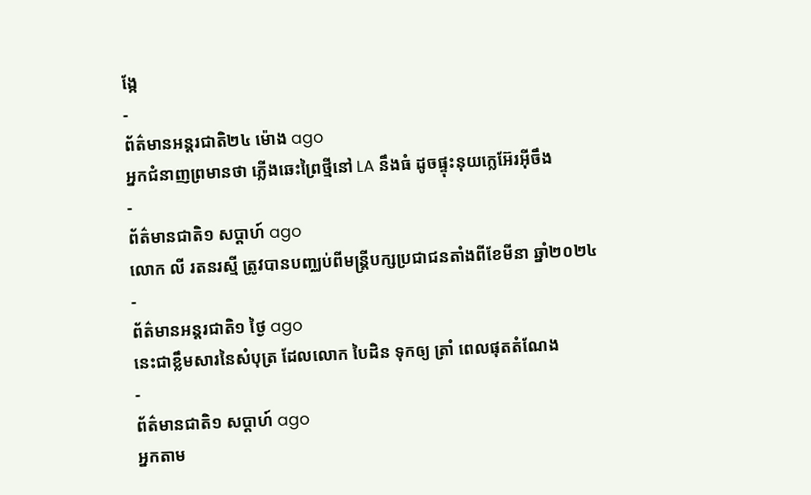ង្កែ
-
ព័ត៌មានអន្ដរជាតិ២៤ ម៉ោង ago
អ្នកជំនាញព្រមានថា ភ្លើងឆេះព្រៃថ្មីនៅ LA នឹងធំ ដូចផ្ទុះនុយក្លេអ៊ែរអ៊ីចឹង
-
ព័ត៌មានជាតិ១ សប្តាហ៍ ago
លោក លី រតនរស្មី ត្រូវបានបញ្ឈប់ពីមន្ត្រីបក្សប្រជាជនតាំងពីខែមីនា ឆ្នាំ២០២៤
-
ព័ត៌មានអន្ដរជាតិ១ ថ្ងៃ ago
នេះជាខ្លឹមសារនៃសំបុត្រ ដែលលោក បៃដិន ទុកឲ្យ ត្រាំ ពេលផុតតំណែង
-
ព័ត៌មានជាតិ១ សប្តាហ៍ ago
អ្នកតាម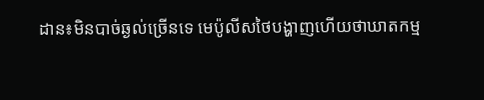ដាន៖មិនបាច់ឆ្ងល់ច្រើនទេ មេប៉ូលីសថៃបង្ហាញហើយថាឃាតកម្ម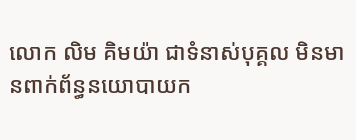លោក លិម គិមយ៉ា ជាទំនាស់បុគ្គល មិនមានពាក់ព័ន្ធនយោបាយក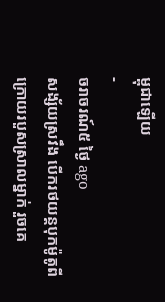ម្ពុជាឡើយ
-
ចរាចរណ៍៥ ថ្ងៃ ago
សង្ស័យស្រវឹង បើករថយន្តបុកម៉ូតូពីក្រោយរបួសស្រាលម្នាក់ រួចគេ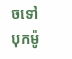ចទៅបុកម៉ូ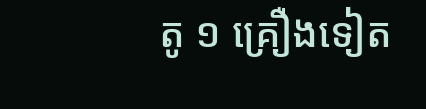តូ ១ គ្រឿងទៀត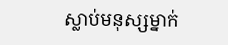ស្លាប់មនុស្សម្នាក់